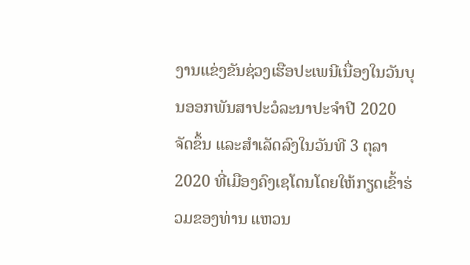ງານແຂ່ງຂັນຊ່ວງເຮືອປະເພນີເນື່ອງໃນວັນບຸນອອກພັນສາປະວໍລະນາປະຈຳປີ 2020 ຈັດຂຶ້ນ ແລະສຳເລັດລົງໃນວັນທີ 3 ຕຸລາ 2020 ທີ່ເມືອງຄົງເຊໂດນໂດຍໃຫ້ກຽດເຂົ້າຮ່ວມຂອງທ່ານ ແຫວນ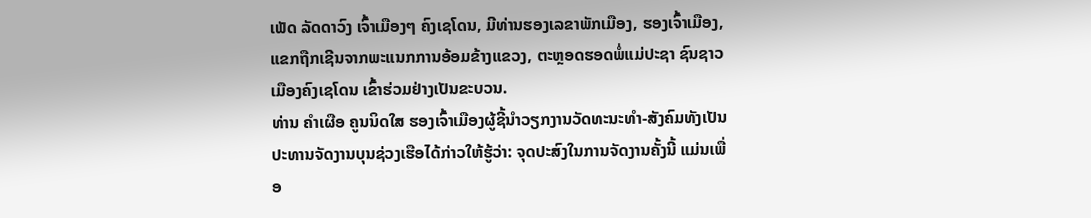ເພັດ ລັດດາວົງ ເຈົ້າເມືອງໆ ຄົງເຊໂດນ, ມີທ່ານຮອງເລຂາພັກເມືອງ, ຮອງເຈົ້າເມືອງ, ແຂກຖືກເຊີນຈາກພະແນກການອ້ອມຂ້າງແຂວງ, ຕະຫຼອດຮອດພໍ່ແມ່ປະຊາ ຊົນຊາວເມືອງຄົງເຊໂດນ ເຂົ້າຮ່ວມຢ່າງເປັນຂະບວນ.
ທ່ານ ຄຳເຜືອ ຄູນນິດໃສ ຮອງເຈົ້າເມືອງຜູ້ຊີ້ນຳວຽກງານວັດທະນະທຳ-ສັງຄົມທັງເປັນປະທານຈັດງານບຸນຊ່ວງເຮືອໄດ້ກ່າວໃຫ້ຮູ້ວ່າ: ຈຸດປະສົງໃນການຈັດງານຄັ້ງນີ້ ແມ່ນເພື່ອ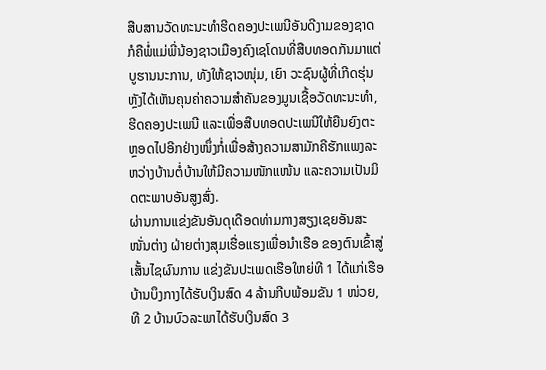ສືບສານວັດທະນະທຳຮີດຄອງປະເພນີອັນດີງາມຂອງຊາດກໍຄືພໍ່ແມ່ພີ່ນ້ອງຊາວເມືອງຄົງເຊໂດນທີ່ສືບທອດກັນມາແຕ່ບູຮານນະການ, ທັງໃຫ້ຊາວໜຸ່ມ, ເຍົາ ວະຊົນຜູ້ທີ່ເກີດຮຸ່ນຫຼັງໄດ້ເຫັນຄຸນຄ່າຄວາມສຳຄັນຂອງມູນເຊື້ອວັດທະນະທຳ,ຮີດຄອງປະເພນີ ແລະເພື່ອສືບທອດປະເພນີໃຫ້ຍືນຍົງຕະຫຼອດໄປອີກຢ່າງໜຶ່ງກໍ່ເພື່ອສ້າງຄວາມສາມັກຄີຮັກແພງລະຫວ່າງບ້ານຕໍ່ບ້ານໃຫ້ມີຄວາມໜັກແໜ້ນ ແລະຄວາມເປັນມິດຕະພາບອັນສູງສົ່ງ.
ຜ່ານການແຂ່ງຂັນອັນດຸເດືອດທ່າມກາງສຽງເຊຍອັນສະໜັ່ນຕ່າງ ຝ່າຍຕ່າງສຸມເຮື່ອແຮງເພື່ອນຳເຮືອ ຂອງຕົນເຂົ້າສູ່ເສັ້ນໄຊຜົນການ ແຂ່ງຂັນປະເພດເຮືອໃຫຍ່ທີ 1 ໄດ້ແກ່ເຮືອບ້ານບຶງກາງໄດ້ຮັບເງິນສົດ 4 ລ້ານກີບພ້ອມຂັນ 1 ໜ່ວຍ, ທີ 2 ບ້ານບົວລະພາໄດ້ຮັບເງິນສົດ 3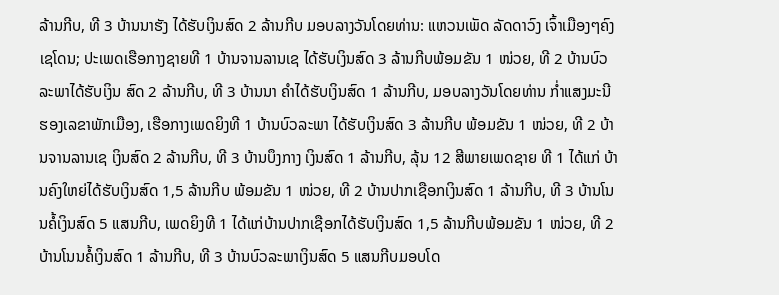ລ້ານກີບ, ທີ 3 ບ້ານນາຮັງ ໄດ້ຮັບເງິນສົດ 2 ລ້ານກີບ ມອບລາງວັນໂດຍທ່ານ: ແຫວນເພັດ ລັດດາວົງ ເຈົ້າເມືອງໆຄົງເຊໂດນ; ປະເພດເຮືອກາງຊາຍທີ 1 ບ້ານຈານລານເຊ ໄດ້ຮັບເງິນສົດ 3 ລ້ານກີບພ້ອມຂັນ 1 ໜ່ວຍ, ທີ 2 ບ້ານບົວລະພາໄດ້ຮັບເງິນ ສົດ 2 ລ້ານກີບ, ທີ 3 ບ້ານນາ ຄຳໄດ້ຮັບເງິນສົດ 1 ລ້ານກີບ, ມອບລາງວັນໂດຍທ່ານ ກໍ່າແສງມະນີ ຮອງເລຂາພັກເມືອງ, ເຮືອກາງເພດຍິງທີ 1 ບ້ານບົວລະພາ ໄດ້ຮັບເງິນສົດ 3 ລ້ານກີບ ພ້ອມຂັນ 1 ໜ່ວຍ, ທີ 2 ບ້ານຈານລານເຊ ເງິນສົດ 2 ລ້ານກີບ, ທີ 3 ບ້ານບຶງກາງ ເງິນສົດ 1 ລ້ານກີບ, ລຸ້ນ 12 ສີພາຍເພດຊາຍ ທີ 1 ໄດ້ແກ່ ບ້ານຄົງໃຫຍ່ໄດ້ຮັບເງິນສົດ 1,5 ລ້ານກີບ ພ້ອມຂັນ 1 ໜ່ວຍ, ທີ 2 ບ້ານປາກເຊືອກເງິນສົດ 1 ລ້ານກີບ, ທີ 3 ບ້ານໂນນຄໍ້ເງິນສົດ 5 ແສນກີບ, ເພດຍິງທີ 1 ໄດ້ແກ່ບ້ານປາກເຊືອກໄດ້ຮັບເງິນສົດ 1,5 ລ້ານກີບພ້ອມຂັນ 1 ໜ່ວຍ, ທີ 2 ບ້ານໂນນຄໍ້ເງິນສົດ 1 ລ້ານກີບ, ທີ 3 ບ້ານບົວລະພາເງິນສົດ 5 ແສນກີບມອບໂດ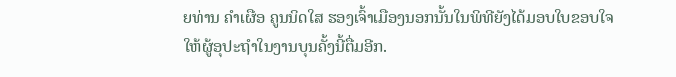ຍທ່ານ ຄຳເຜືອ ຄູນນິດໃສ ຮອງເຈົ້າເມືອງນອກນັ້ນໃນພິທີຍັງໄດ້ມອບໃບຂອບໃຈໃຫ້ຜູ້ອຸປະຖຳໃນງານບຸນຄັ້ງນີ້ຕື່ມອີກ.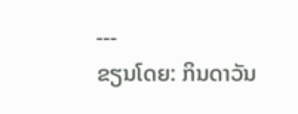---
ຂຽນໂດຍ: ກິນດາວັນ